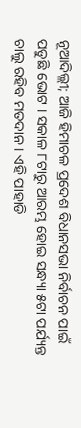ନୂଆଦିଲ୍ଲୀ; ଆଜି ହିମାଚଳ ପ୍ରଦେଶ ବିଧାନସଭା ନିର୍ବାଚନ ପାଇଁ ପଡୁଛି ଭୋଟ । ସକାଳ ୮ଟାରୁ ଆରମ୍ଭ ହୋଇ ସନ୍ଧ୍ୟା ୫ଟା ପର୍ଯ୍ୟନ୍ତ ଚାଲୁ ରହିବ ମତଦାନ । ଏହି ପାହାଡି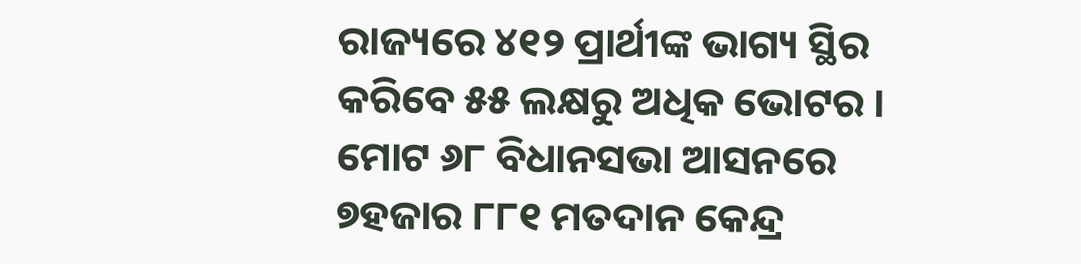ରାଜ୍ୟରେ ୪୧୨ ପ୍ରାର୍ଥୀଙ୍କ ଭାଗ୍ୟ ସ୍ଥିର କରିବେ ୫୫ ଲକ୍ଷରୁ ଅଧିକ ଭୋଟର । ମୋଟ ୬୮ ବିଧାନସଭା ଆସନରେ ୭ହଜାର ୮୮୧ ମତଦାନ କେନ୍ଦ୍ର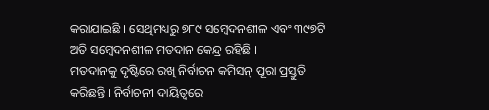କରାଯାଇଛି । ସେଥିମଧ୍ୟରୁ ୭୮୯ ସମ୍ବେଦନଶୀଳ ଏବଂ ୩୯୭ଟି ଅତି ସମ୍ବେଦନଶୀଳ ମତଦାନ କେନ୍ଦ୍ର ରହିଛି ।
ମତଦାନକୁ ଦୃଷ୍ଟିରେ ରଖି ନିର୍ବାଚନ କମିସନ୍ ପୂରା ପ୍ରସ୍ତୁତି କରିଛନ୍ତି । ନିର୍ବାଚନୀ ଦାୟିତ୍ୱରେ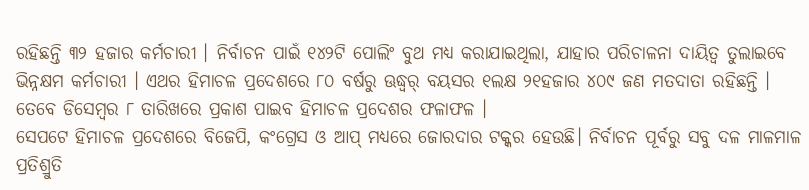ରହିଛନ୍ତି ୩୨ ହଜାର କର୍ମଚାରୀ । ନିର୍ବାଚନ ପାଇଁ ୧୪୨ଟି ପୋଲିଂ ବୁଥ ମଧ୍ୟ କରାଯାଇଥିଲା, ଯାହାର ପରିଚାଳନା ଦାୟିତ୍ୱ ତୁଲାଇବେ ଭିନ୍ନକ୍ଷମ କର୍ମଚାରୀ । ଏଥର ହିମାଚଳ ପ୍ରଦେଶରେ ୮୦ ବର୍ଷରୁ ଊଦ୍ଧ୍ୱର୍ ବୟସର ୧ଲକ୍ଷ ୨୧ହଜାର ୪୦୯ ଜଣ ମତଦାତା ରହିଛନ୍ତି । ତେବେ ଡିସେମ୍ବର ୮ ତାରିଖରେ ପ୍ରକାଶ ପାଇବ ହିମାଚଳ ପ୍ରଦେଶର ଫଳାଫଳ ।
ସେପଟେ ହିମାଚଳ ପ୍ରଦେଶରେ ବିଜେପି, କଂଗ୍ରେସ ଓ ଆପ୍ ମଧ୍ୟରେ ଜୋରଦାର ଟକ୍କର ହେଉଛି। ନିର୍ବାଚନ ପୂର୍ବରୁ ସବୁ ଦଳ ମାଳମାଳ ପ୍ରତିଶ୍ରୁତି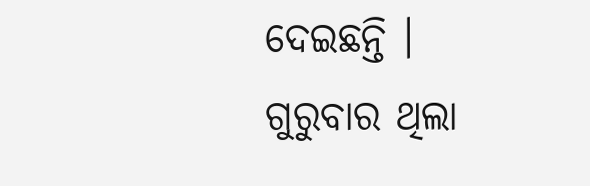ଦେଇଛନ୍ତି । ଗୁରୁବାର ଥିଲା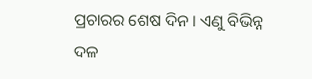ପ୍ରଚାରର ଶେଷ ଦିନ । ଏଣୁ ବିଭିନ୍ନ ଦଳ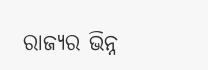ରାଜ୍ୟର ଭିନ୍ନ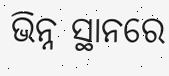ଭିନ୍ନ ସ୍ଥାନରେ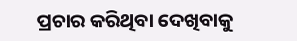ପ୍ରଚାର କରିଥିବା ଦେଖିବାକୁ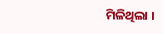ମିଳିଥିଲା ।